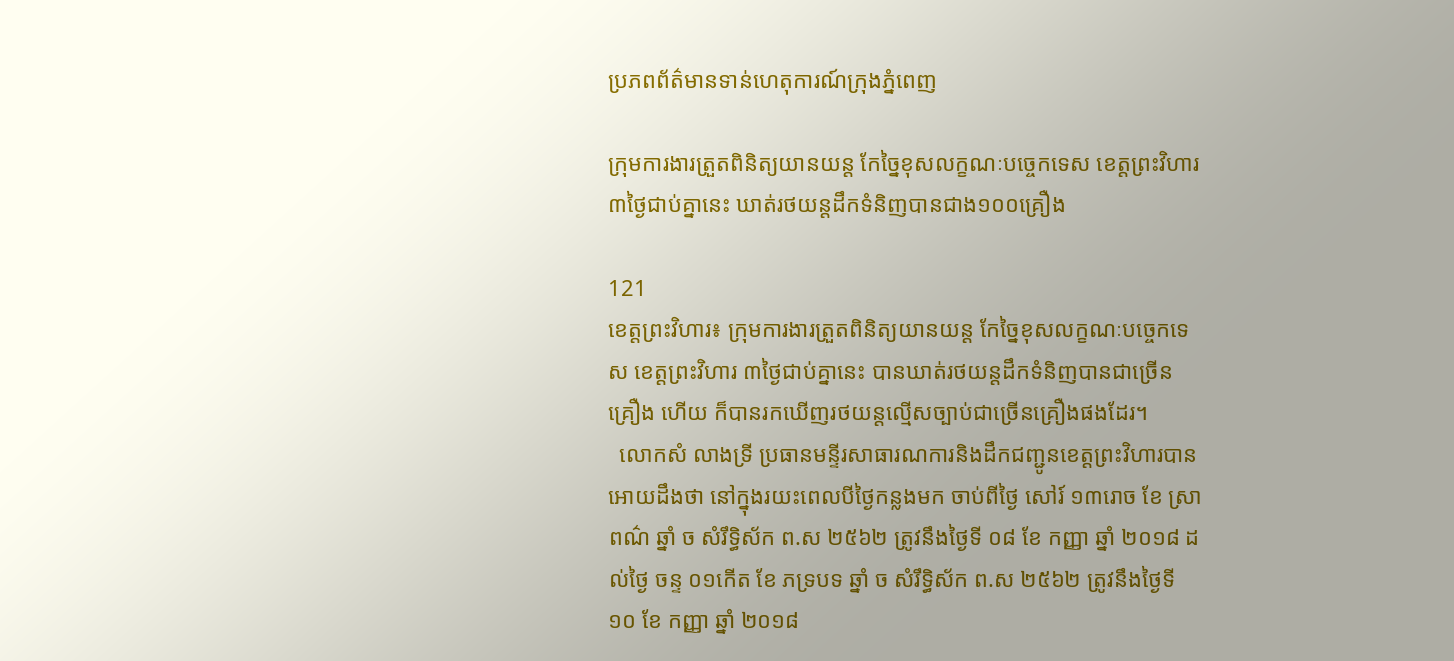ប្រភពព័ត៌មានទាន់ហេតុការណ៍ក្រុងភ្នំពេញ

ក្រុមការងារត្រួតពិនិត្យយានយន្ត កែច្នៃខុសលក្ខណៈបច្ចេកទេស ខេត្តព្រះវិហារ ៣ថ្ងៃជាប់គ្នានេះ ឃាត់រថយន្តដឹកទំនិញបានជាង១០០គ្រឿង

121
ខេត្តព្រះវិហារ៖ ក្រុមការងារត្រួតពិនិត្យយានយន្ត កែច្នៃខុសលក្ខណៈបច្ចេកទេស ខេត្តព្រះវិហារ ៣ថ្ងៃជាប់គ្នានេះ បានឃាត់រថយន្តដឹកទំនិញបានជាច្រើន គ្រឿង ហើយ ក៏បានរកឃើញរថយន្តល្មើសច្បាប់ជាច្រើនគ្រឿងផងដែរ។
  លោកសំ លាងទ្រី ប្រធានមន្ទីរសាធារណការនិងដឹកជញ្ជូនខេត្តព្រះវិហារបានអោយដឹងថា នៅក្នុងរយះពេលបីថ្ងៃកន្លងមក ចាប់ពីថ្ងៃ សៅរ៍ ១៣រោច ខែ ស្រាពណ៌ ឆ្នាំ ច សំរឹទ្ធិស័ក ព.ស ២៥៦២ ត្រូវនឹងថ្ងៃទី ០៨ ខែ កញ្ញា ឆ្នាំ ២០១៨ ដល់ថ្ងៃ ចន្ទ ០១កើត ខែ ភទ្របទ ឆ្នាំ ច សំរឹទ្ធិស័ក ព.ស ២៥៦២ ត្រូវនឹងថ្ងៃទី ១០ ខែ កញ្ញា ឆ្នាំ ២០១៨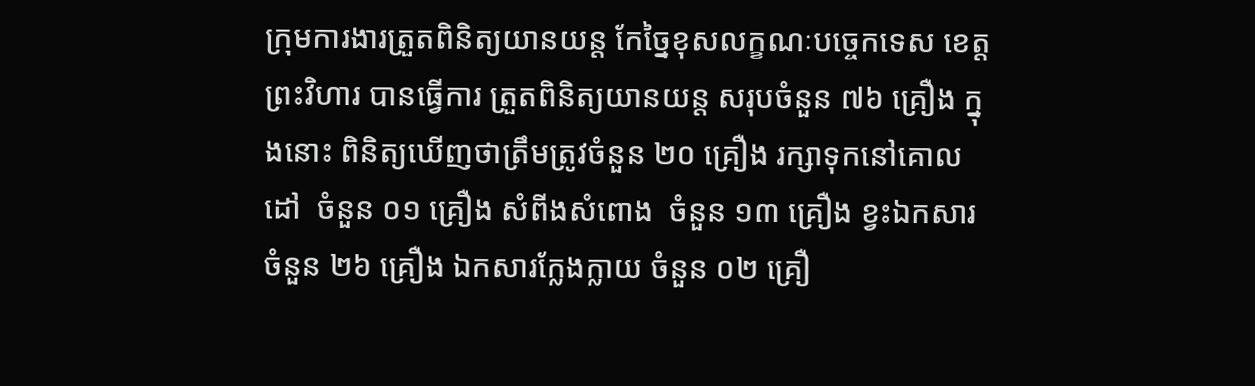ក្រុមការងារត្រួតពិនិត្យយានយន្ត កែច្នៃខុសលក្ខណៈបច្ចេកទេស ខេត្តព្រះវិហារ បានធ្វើការ ត្រួតពិនិត្យយានយន្ត សរុបចំនួន ៧៦ គ្រឿង ក្នុងនោះ ពិនិត្យឃើញថាត្រឹមត្រូវចំនួន ២០ គ្រឿង រក្សាទុកនៅគោលដៅ  ចំនួន ០១ គ្រឿង សំពីងសំពោង  ចំនួន ១៣ គ្រឿង ខ្វះឯកសារ  ចំនួន ២៦ គ្រឿង ឯកសារក្លែងក្លាយ ចំនួន ០២ គ្រឿ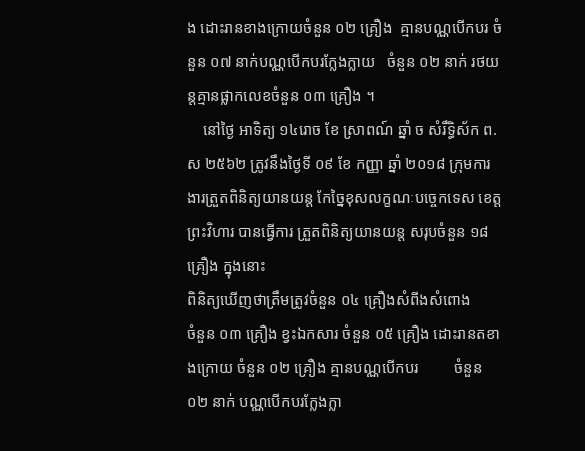ង ដោះរានខាងក្រោយចំនួន ០២ គ្រឿង  គ្មានបណ្ណបើកបរ ចំនួន ០៧ នាក់បណ្ណបើកបរក្លែងក្លាយ   ចំនួន ០២ នាក់ រថយន្តគ្មានផ្លាកលេខចំនួន ០៣ គ្រឿង ។
    នៅថ្ងៃ អាទិត្យ ១៤រោច ខែ ស្រាពណ៍ ឆ្នាំ ច សំរឹទ្ធិស័ក ព.ស ២៥៦២ ត្រូវនឹងថ្ងៃទី ០៩ ខែ កញ្ញា ឆ្នាំ ២០១៨ ក្រុមការងារត្រួតពិនិត្យយានយន្ត កែច្នៃខុសលក្ខណៈបច្ចេកទេស ខេត្តព្រះវិហារ បានធ្វើការ ត្រួតពិនិត្យយានយន្ត សរុបចំនួន ១៨ គ្រឿង ក្នុងនោះ
ពិនិត្យឃើញថាត្រឹមត្រូវចំនួន ០៤ គ្រឿងសំពីងសំពោង             ចំនួន ០៣ គ្រឿង ខ្វះឯកសារ ចំនួន ០៥ គ្រឿង ដោះរានតខាងក្រោយ ចំនួន ០២ គ្រឿង គ្មានបណ្ណបើកបរ         ចំនួន ០២ នាក់ បណ្ណបើកបរក្លែងក្លា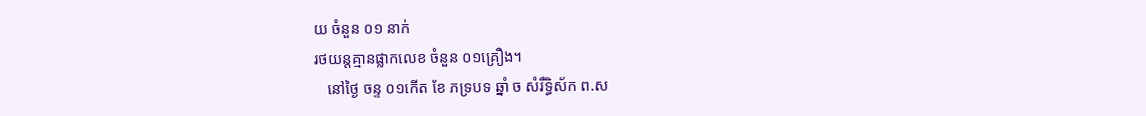យ ចំនួន ០១ នាក់
រថយន្តគ្មានផ្លាកលេខ ចំនួន ០១គ្រឿង។
   នៅថ្ងៃ ចន្ទ ០១កើត ខែ ភទ្របទ ឆ្នាំ ច សំរឹទ្ធិស័ក ព.ស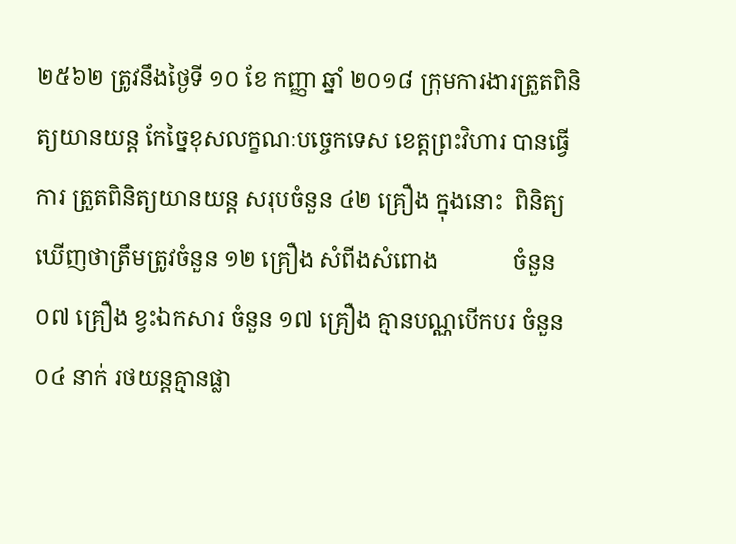២៥៦២ ត្រូវនឹងថ្ងៃទី ១០ ខែ កញ្ញា ឆ្នាំ ២០១៨ ក្រុមការងារត្រួតពិនិត្យយានយន្ត កែច្នៃខុសលក្ខណៈបច្ចេកទេស ខេត្តព្រះវិហារ បានធ្វើការ ត្រួតពិនិត្យយានយន្ត សរុបចំនួន ៤២ គ្រឿង ក្នុងនោះ  ពិនិត្យឃើញថាត្រឹមត្រូវចំនួន ១២ គ្រឿង សំពីងសំពោង             ចំនួន ០៧ គ្រឿង ខ្វះឯកសារ ចំនួន ១៧ គ្រឿង គ្មានបណ្ណបើកបរ ចំនួន ០៤ នាក់ រថយន្តគ្មានផ្លា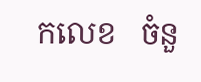កលេខ   ចំនួ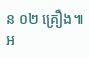ន ០២ គ្រឿង៕
អ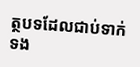ត្ថបទដែលជាប់ទាក់ទង